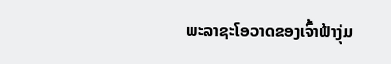ພະລາຊະໂອວາດຂອງເຈົ້າຟ້າງຸ່ມ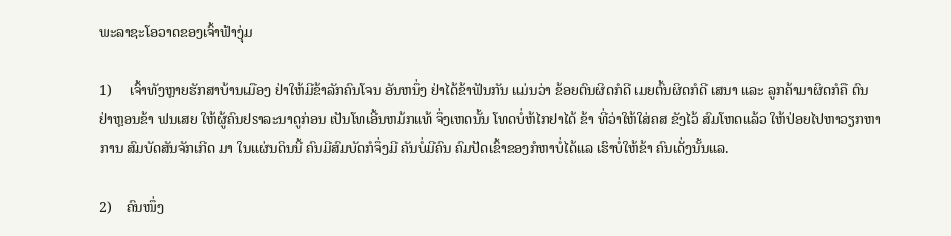ພະລາຊະໂອວາດຂອງເຈົ້າຟ້າງຸ່ມ

1)     ເຈົ້າທັງຫຼາຍຮັກສາບ້ານເມືອງ ຢ່າໃຫ້ມີຂ້າລັກຄົນໂຈນ ອັນຫນຶ່ງ ຢ່າໄດ້ຂ້າຟັນກັນ ແມ່ນວ່າ ຂ້ອຍຕົນຜິດກໍດີ ເມຍຕົ້ນຜິດກໍດີ ເສນາ ແລະ ລູກຄ້າມາຜິດກໍຄື ຕົນຢ່າຫຼອນຂ້າ ຟນເສຍ ໃຫ້ຜູ້ຄົນຢsາລະນາດູກ່ອນ ເປັນໂທເອີ້ນຫມ້ກແທ້ ຈຶ່ງເຫດນັ້ນ ໂທດບໍ່ຫ້ໄກຢາໄດ້ ຂ້າ ທີ່ວ່າໃຫ້ໃສ່ຄສ ຂັງໄວ້ ສົມໂຫດແລ້ວ ໃຫ້ປ່ອຍໄປຫາວຽກຫາການ ສົມບັດສັນຈັກເກີດ ມາ ໃນແຜ່ນດິນນີ້ ຄົນມີສົມບັດກໍຈຶ່ງມີ ຄັນບໍ່ມີຄົນ ຄົມປັດເຂົ້າຂອງກໍຫາບໍ່ໄດ້ແລ ເຮົາບໍ່ໃຫ້ຂ້າ ຄົນເດັ່ງນັ້ນແລ.

2)    ຄົນໜຶ່ງ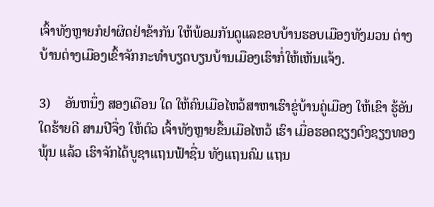ເຈົ້າທັງຫຼາຍກໍຢາຜິດຢ່າຂ້າກັນ ໃຫ້ພ້ອມກັນດູແລຂອບບ້ານຮອບເມືອງທັງມວນ ຕ່າງບ້ານຕ່າງເມືອງເຂົ້າຈັກກະທໍາບຽດບຽນບ້ານເມືອງເຮົາກໍ່ໃຫ້ເຫັນແຈ້ງ.

3)    ອັນຫນຶ່ງ ສອງເດືອນ ໃດ ໃຫ້ຄົນເມືອໄຫວ້ສາຫາເຮົາຂູ່ບ້ານຄູ່ເມືອງ ໃຫ້ເຂົາ ຮູ້ອັນໃດຮ້າຍດີ ສາມປີຈື່ງ ໃຫ້ຕົວ ເຈົ້າທັງຫຼາຍຂື້ນເມືອໄຫວ້ ເຮົາ ເມື່ອຮອດຊຽງດົງຊຽງທອງພຸ້ນ ແລ້ວ ເຮົາຈັກໄດ້ບູຊາແຖນຟ້າຊື່ນ ທັງແຖນຄົມ ແຖນ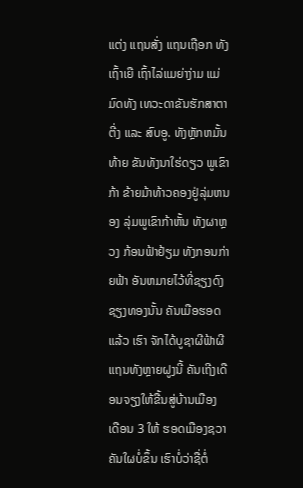ແຕ່ງ ແຖນສັ່ງ ແຖນເຖືອກ ທັງເຖົ້າເຍື ເຖົ້າໄລ່ແມຍ່າງ່າມ ແມ່ມົດທັງ ເທວະດາຂັນຮັກສາຕາຕີ່ງ ແລະ ສົບອູ. ທັງຫຼັກຫມັ້ນທ້າຍ ຂັນທັງນາໃຮ່ດຽວ ພູເຂົາກ້າ ຂ້າຍມ້າທ້າວຄອງຢູ່ລຸ່ມຫນອງ ລຸ່ມພູເຂົາກ້າຫັ້ນ ທັງຜາຫຼວງ ກ້ອນຟ້າຢ້ຽມ ທັງກອນກ່າຍຟ້າ ອັນຫມາຍໄວ້ທີ່ຊຽງດົງຊຽງທອງນັ້ນ ຄັນເມືອຮອດແລ້ວ ເຮົາ ຈັກໄດ້ບູຊາຜີຟ້າຜີແຖນທັງຫຼາຍຝູງນີ້ ຄັນເຖີງເດືອນຈຽງໃຫ້ຂື້ນສູ່ບ້ານເມືອງ ເດືອນ 3 ໃຫ້ ຮອດເມືອງຊວາ ຄັນໃຜບໍ່ຂຶ້ນ ເຮົາບໍ່ວ່າຊື່ຕໍ່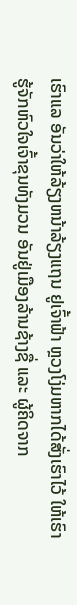ເຮົາແລ ອັນວ່າໃຫ້ລ້ຽງຫນ້າລ້ຽງແຖນ ຢູເຈົ້າຟ້າ ຫຼວງໂງ່ມຫາກໄດ້ສັ່ງເຮົາໄວ້ ໃຫ້ເຮົາຮູ້ຈັກຫົວໃຈເຈົ້າຂຸນທັງມວນ ອັນຢູ່ເມືອງລ້ານຊ້າງຊື່ ແລະ ຜູ້ຄິດຈາກ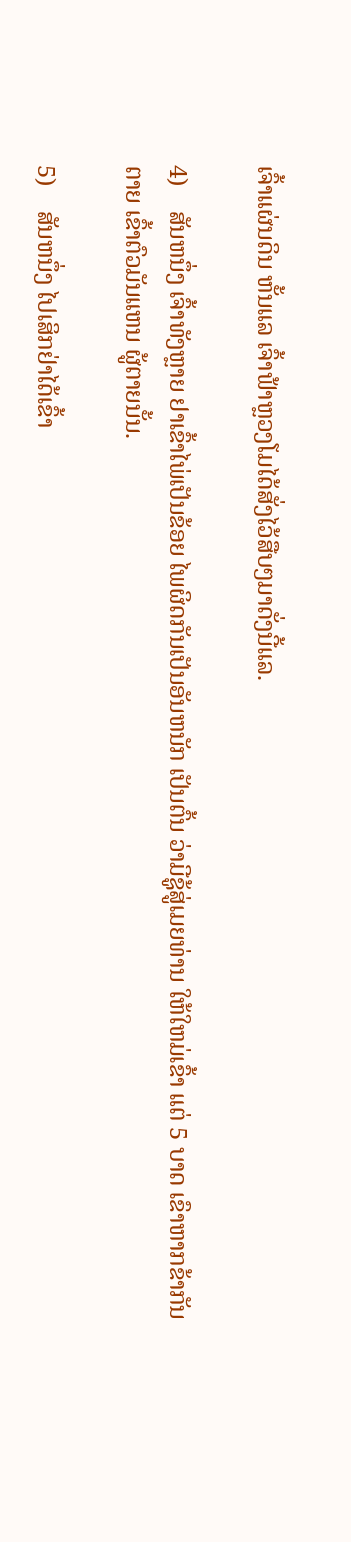ເຈົ້າແຜ່ນດິນ ຫັ້ນແລ ເຈົ້າຟ້າຫຼວງໂມໄດ້ສັ່ງໄວ້ສືບໆມາດັ່ງນີ້ແລ.

4)    ສັນຫນຶ່ງ ເຈົ້າທັງຫຼາຍ ຢາເຂົ້າໄພ່ເປັນຂ້ອຍ ໄພຜິດກັນເປັນອັນຫນັກ ເປັນຕົ້ນ ວ່າມີຊູ້ສູ່ເມຍທ່ານ ໃຫ້ໃຫມ່ເຂົ້າ ແຕ່ 5 ບາດ ເຂົາຫາກຂ້າກັນຕາຍ ເຂົ້າຕົວມັນແຫນ ຜູ້ຕາຍນັ້ນ.

5)    ສັນຫນຶ່ງ ໄປເສິກຢ່າໄດ້ເຂົ້າ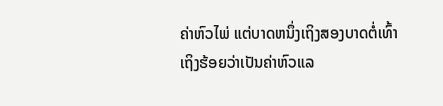ຄ່າຫົວໄພ່ ແຕ່ບາດຫນຶ່ງເຖິງສອງບາດຕໍ່ເທົ້າ ເຖິງຮ້ອຍວ່າເປັນຄ່າຫົວແລ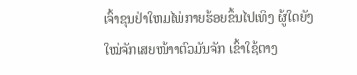ເຈົ້າຂຸນຢ່າໃຫມໄພ່ກາຍຮ້ອຍຂຶ້ນໄປເທິງ ຜູ້ໃດຍັງໃໝ່ຈັກເສຍໜ້າາຕົວມັນຈັກ ເຂົ້າໃຊ້ຕາງ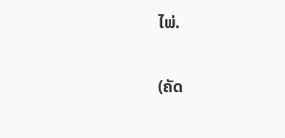ໄພ່.

(ຄັດ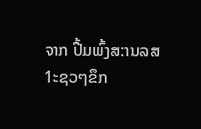ຈາກ ປື້ມພົ້ງສ:ານລສ 1ະຊວໆຂຶກ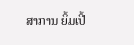ສາການ ຍິ້ມເປີ້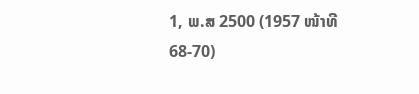1, ພ.ສ 2500 (1957 ໜ້າທີ 68-70)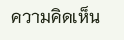ความคิดเห็น